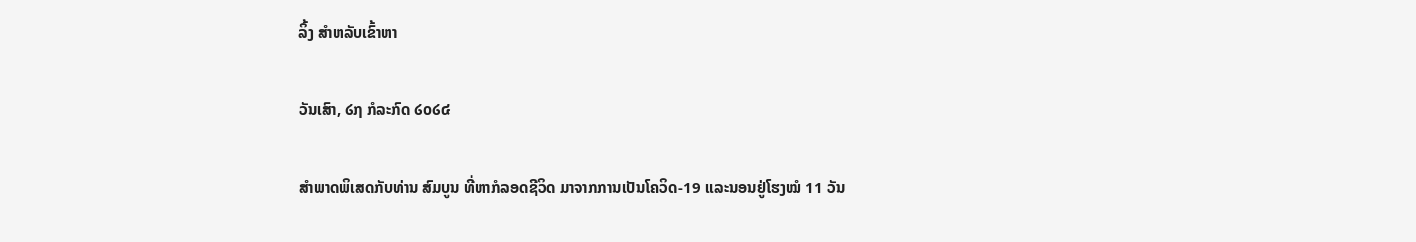ລິ້ງ ສຳຫລັບເຂົ້າຫາ

ວັນເສົາ, ໒໗ ກໍລະກົດ ໒໐໒໔

ສໍາພາດພິເສດກັບທ່ານ ສົມບູນ ທີ່ຫາກໍລອດຊີວິດ ມາຈາກການເປັນໂຄວິດ-19 ແລະນອນຢູ່ໂຮງໝໍ 11 ວັນ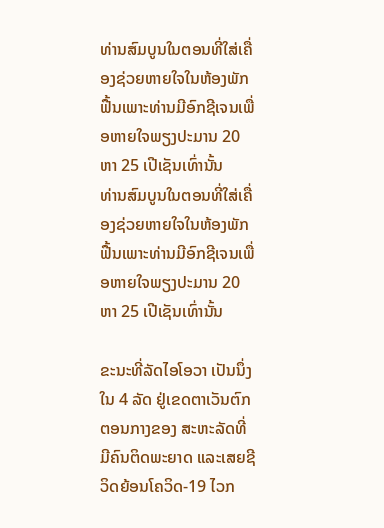ທ່ານສົມບູນໃນຕອນທີ່ໃສ່ເຄື່ອງຊ່ວຍຫາຍໃຈໃນຫ້ອງພັກຟື້ນເພາະທ່ານມີອົກຊີເຈນເພື່ອຫາຍໃຈພຽງປະມານ 20 ຫາ 25 ເປີເຊັນເທົ່ານັ້ນ
ທ່ານສົມບູນໃນຕອນທີ່ໃສ່ເຄື່ອງຊ່ວຍຫາຍໃຈໃນຫ້ອງພັກຟື້ນເພາະທ່ານມີອົກຊີເຈນເພື່ອຫາຍໃຈພຽງປະມານ 20 ຫາ 25 ເປີເຊັນເທົ່ານັ້ນ

ຂະນະທີ່ລັດໄອໂອວາ ເປັນນຶ່ງ ໃນ 4 ລັດ ຢູ່ເຂດຕາເວັນຕົກຕອນກາງຂອງ ສະຫະລັດທີ່ມີຄົນຕິດພະຍາດ ແລະເສຍຊີວິດຍ້ອນໂຄວິດ-19 ໄວກ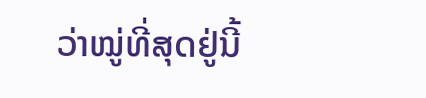ວ່າໝູ່ທີ່ສຸດຢູ່ນີ້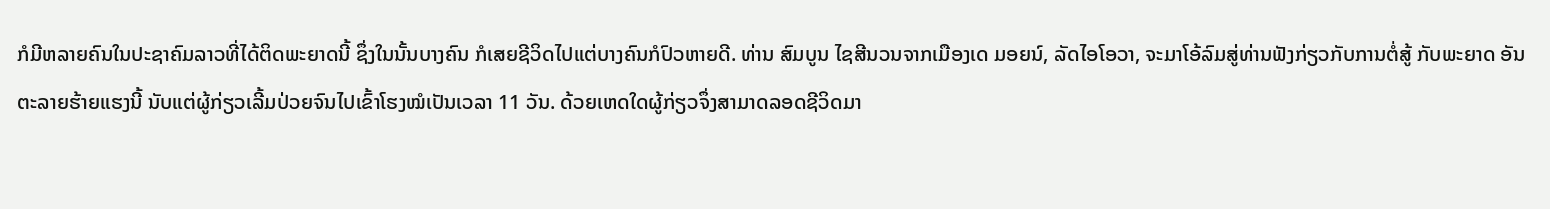ກໍມີຫລາຍຄົນໃນປະຊາຄົມລາວທີ່ໄດ້ຕິດພະຍາດນີ້ ຊຶ່ງໃນນັ້ນບາງຄົນ ກໍເສຍຊີວິດໄປແຕ່ບາງຄົນກໍປົວຫາຍດີ. ທ່ານ ສົມບູນ ໄຊສີນວນຈາກເມືອງເດ ມອຍນ໌, ລັດໄອໂອວາ, ຈະມາໂອ້ລົມສູ່ທ່ານຟັງກ່ຽວກັບການຕໍ່ສູ້ ກັບພະຍາດ ອັນຕະລາຍຮ້າຍແຮງນີ້ ນັບແຕ່ຜູ້ກ່ຽວເລີ້ມປ່ວຍຈົນໄປເຂົ້າໂຮງໝໍເປັນເວລາ 11 ວັນ. ດ້ວຍເຫດໃດຜູ້ກ່ຽວຈຶ່ງສາມາດລອດຊີວິດມາ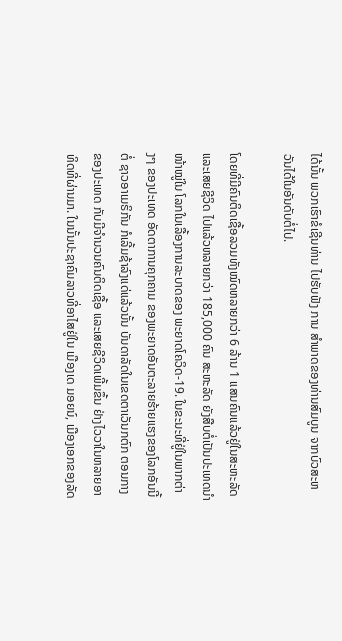ໄດ້ນັ້ນ ພວກເຮົາຂໍເຊີນທ່ານ ໄປຮັບຟັງ ການ ສໍາພາດຂອງທ່ານສົມບູນ ຈາກບົວສະຫວັນໄດ້ໃນອັນດັບຕໍ່ໄປ.

ໂດຍທີ່ມີຄົນຕິດເຊື້ອລວມທັງໝົດຫລາຍກວ່າ 6 ລ້ານ 1 ແສນຄົນແລ້ວຢູ່ໃນສະຫະລັດ ແລະເສຍຊີວິດ ໄປແລ້ວຫລາຍກວ່າ 185,000 ຄົນ ສະຫະລັດ ຍັງສືບຕໍ່ເປັນປະເທດນໍາໜ້າໝູ່ໃນ ໂລກໃນເລື້ອງການລະບາດຂອງ ພະຍາດໂຄວິດ-19. ໃນຂະນະທີ່ຢູ່ໃນພາກຕ່າງໆ ຂອງປະເທດ ອັດຕາການຄຸກຄາມ ຂອງພະຍາດອັນຕະລາຍຮ້າຍແຮງຂອງໂລກອັນນີ້ ຕໍ່ ຊາວອາເມຣິກັນ ກໍເລີ້ມຊ້າລົງແດ່ແລ້ວນັ້ນ ບັນດາລັດໃນເຂດຕາເວັນກຕົກ ຕອນກາງ ຂອງປະເທດ ກັບມີຈໍານວນຄົນຕິດເຊື້ອ ແລະເສຍຊີວິດເພີ້ມຂຶ້ນ ຢ່າງໄວວາໃນຫລາຍອາທິດທີ່ຜ່ານມາ. ໃນນັ້ນປະຊາຄົມລາວທີ່ອາໄສຢູ່ໃນ ເມືອງເດ ມອຍນ໌, ເມືອງເອກຂອງລັດ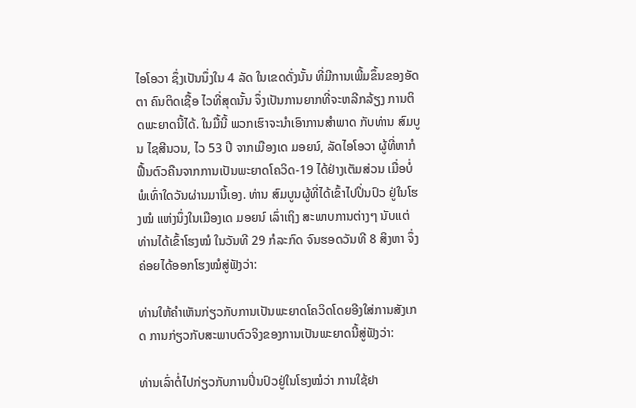ໄອໂອວາ ຊຶ່ງເປັນນຶ່ງໃນ 4 ລັດ ໃນເຂດດັ່ງນັ້ນ ທີ່ມີການເພີ້ມຂຶ້ນຂອງອັດຕາ ຄົນຕິດເຊື້ອ ໄວທີ່ສຸດນັ້ນ ຈຶ່ງເປັນການຍາກທີ່ຈະຫລີກລ້ຽງ ການຕິດພະຍາດນີ້ໄດ້. ໃນມື້ນີ້ ພວກເຮົາຈະນໍາເອົາການສໍາພາດ ກັບທ່ານ ສົມບູນ ໄຊສີນວນ, ໄວ 53 ປີ ຈາກເມືອງເດ ມອຍນ໌, ລັດໄອໂອວາ ຜູ້ທີ່ຫາກໍຟື້ນຕົວຄືນຈາກການເປັນພະຍາດໂຄວິດ-19 ໄດ້ຢ່າງເຕັມສ່ວນ ເມື່ອບໍ່ພໍເທົ່າໃດວັນຜ່ານມານີ້ເອງ. ທ່ານ ສົມບູນຜູ້ທີ່ໄດ້ເຂົ້າໄປປິ່ນປົວ ຢູ່ໃນໂຮງໝໍ ແຫ່ງນຶ່ງໃນເມືອງເດ ມອຍນ໌ ເລົ່າເຖິງ ສະພາບການຕ່າງໆ ນັບແຕ່ທ່ານໄດ້ເຂົ້າໂຮງໝໍ ໃນວັນທີ 29 ກໍລະກົດ ຈົນຮອດວັນທີ 8 ສິງຫາ ຈຶ່ງຄ່ອຍໄດ້ອອກໂຮງໝໍສູ່ຟັງວ່າ:

ທ່ານໃຫ້ຄໍາເຫັນກ່ຽວກັບການເປັນພະຍາດໂຄວິດໂດຍອີງໃສ່ການສັງເກດ ການກ່ຽວກັບສະພາບຕົວຈິງຂອງການເປັນພະຍາດນີ້ສູ່ຟັງວ່າ:

ທ່ານເລົ່າຕໍ່ໄປກ່ຽວກັບການປິ່ນປົວຢູ່ໃນໂຮງໝໍວ່າ ການໃຊ້ຢາ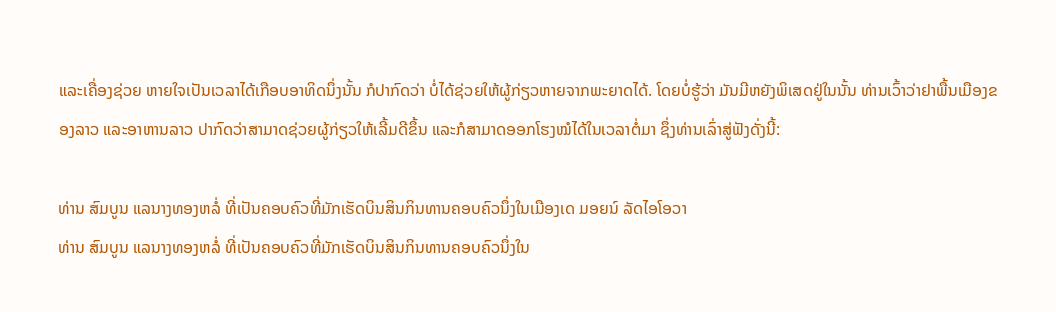ແລະເຄື່ອງຊ່ວຍ ຫາຍໃຈເປັນເວລາໄດ້ເກືອບອາທິດນຶ່ງນັ້ນ ກໍປາກົດວ່າ ບໍ່ໄດ້ຊ່ວຍໃຫ້ຜູ້ກ່ຽວຫາຍຈາກພະຍາດໄດ້. ໂດຍບໍ່ຮູ້ວ່າ ມັນມີຫຍັງພິເສດຢູ່ໃນນັ້ນ ທ່ານເວົ້າວ່າຢາພື້ນເມືອງຂອງລາວ ແລະອາຫານລາວ ປາກົດວ່າສາມາດຊ່ວຍຜູ້ກ່ຽວໃຫ້ເລີ້ມດີຂຶ້ນ ແລະກໍສາມາດອອກໂຮງໝໍໄດ້ໃນເວລາຕໍ່ມາ ຊຶ່ງທ່ານເລົ່າສູ່ຟັງດັ່ງນີ້:

ທ່ານ ສົມບູນ ແລນາງທອງຫລໍ່ ທີ່ເປັນຄອບຄົວທີ່ມັກເຮັດບິນສິນກິນທານຄອບຄົວນຶ່ງໃນເມືອງເດ ມອຍນ໌ ລັດໄອໂອວາ
ທ່ານ ສົມບູນ ແລນາງທອງຫລໍ່ ທີ່ເປັນຄອບຄົວທີ່ມັກເຮັດບິນສິນກິນທານຄອບຄົວນຶ່ງໃນ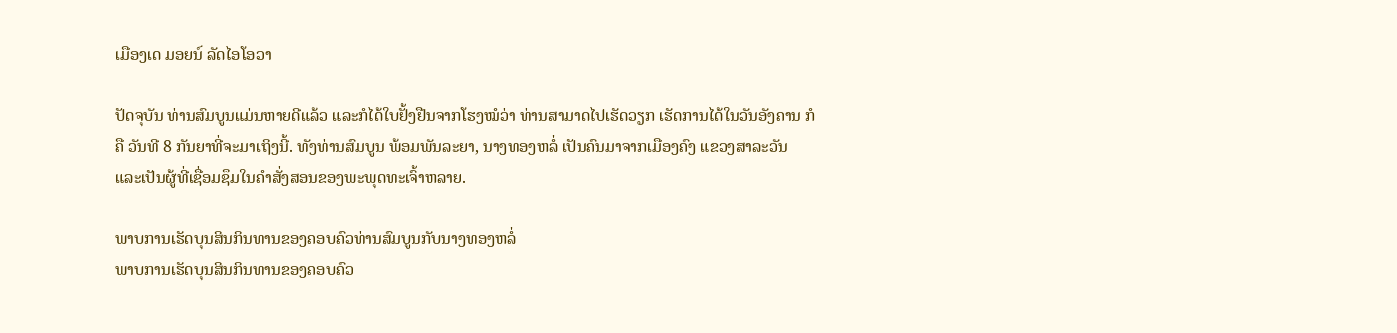ເມືອງເດ ມອຍນ໌ ລັດໄອໂອວາ

ປັດຈຸບັນ ທ່ານສົມບູນແມ່ນຫາຍດີແລ້ວ ແລະກໍໄດ້ໃບຢັ້ງຢືນຈາກໂຮງໝໍວ່າ ທ່ານສາມາດໄປເຮັດວຽກ ເຮັດການໄດ້ໃນວັນອັງຄານ ກໍຄື ວັນທີ 8 ກັນຍາທີ່ຈະມາເຖິງນີ້. ທັງທ່ານສົມບູນ ພ້ອມພັນລະຍາ, ນາງທອງຫລໍ່ ເປັນຄົນມາຈາກເມືອງຄົງ ແຂວງສາລະວັນ ແລະເປັນຜູ້ທີ່ເຊື່ອມຊຶມໃນຄໍາສັ່ງສອນຂອງພະພຸດທະເຈົ້າຫລາຍ.

ພາບການເຮັດບຸນສິນກິນທານຂອງຄອບຄົວທ່ານສົມບູນກັບນາງທອງຫລໍ່
ພາບການເຮັດບຸນສິນກິນທານຂອງຄອບຄົວ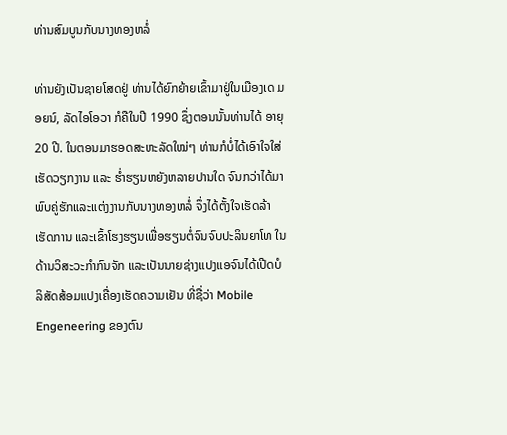ທ່ານສົມບູນກັບນາງທອງຫລໍ່

ທ່ານຍັງເປັນຊາຍໂສດຢູ່ ທ່ານໄດ້ຍົກຍ້າຍເຂົ້າມາຢູ່ໃນເມືອງເດ ມອຍນ໌, ລັດໄອໂອວາ ກໍຄືໃນປີ 1990 ຊຶ່ງຕອນນັ້ນທ່ານໄດ້ ອາຍຸ 20 ປີ. ໃນຕອນມາຮອດສະຫະລັດໃໝ່ໆ ທ່ານກໍບໍ່ໄດ້ເອົາໃຈໃສ່ ເຮັດວຽກງານ ແລະ ຮໍ່າຮຽນຫຍັງຫລາຍປານໃດ ຈົນກວ່າໄດ້ມາພົບຄູ່ຮັກແລະແຕ່ງງານກັບນາງທອງຫລໍ່ ຈຶ່ງໄດ້ຕັ້ງໃຈເຮັດລ້າ ເຮັດການ ແລະເຂົ້າໂຮງຮຽນເພື່ອຮຽນຕໍ່ຈົນຈົບປະລິນຍາໂທ ໃນດ້ານວິສະວະກໍາກົນຈັກ ແລະເປັນນາຍຊ່າງແປງແອຈົນໄດ້ເປີດບໍລິສັດສ້ອມແປງເຄື່ອງເຮັດຄວາມເຢັນ ທີ່ຊື່ວ່າ Mobile Engeneering ຂອງຕົນ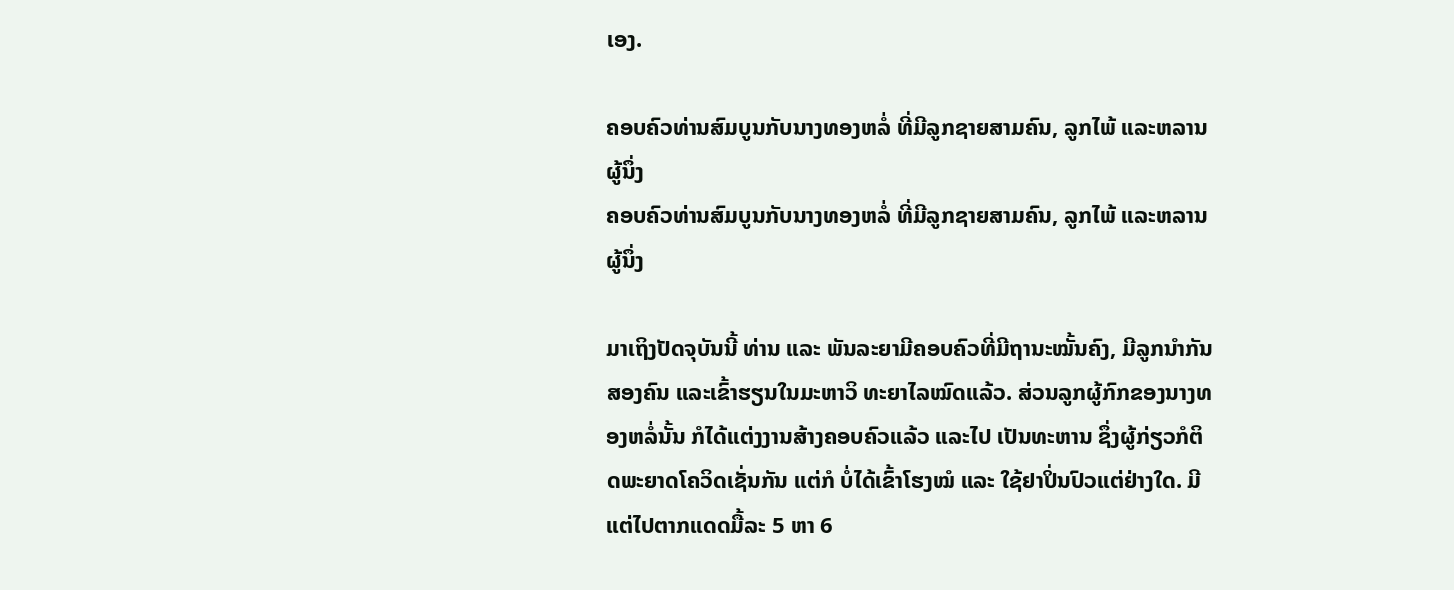ເອງ.

ຄອບຄົວທ່ານສົມບູນກັບນາງທອງຫລໍ່ ທີ່ມີລູກຊາຍສາມຄົນ, ລູກໄພ້ ແລະຫລານຜູ້ນຶ່ງ
ຄອບຄົວທ່ານສົມບູນກັບນາງທອງຫລໍ່ ທີ່ມີລູກຊາຍສາມຄົນ, ລູກໄພ້ ແລະຫລານຜູ້ນຶ່ງ

ມາເຖິງປັດຈຸບັນນີ້ ທ່ານ ແລະ ພັນລະຍາມີຄອບຄົວທີ່ມີຖານະໝັ້ນຄົງ, ມີລູກນໍາກັນສອງຄົນ ແລະເຂົ້າຮຽນໃນມະຫາວິ ທະຍາໄລໝົດແລ້ວ. ສ່ວນລູກຜູ້ກົກຂອງນາງທອງຫລໍ່ນັ້ນ ກໍໄດ້ແຕ່ງງານສ້າງຄອບຄົວແລ້ວ ແລະໄປ ເປັນທະຫານ ຊຶ່ງຜູ້ກ່ຽວກໍຕິດພະຍາດໂຄວິດເຊັ່ນກັນ ແຕ່ກໍ ບໍ່ໄດ້ເຂົ້າໂຮງໝໍ ແລະ ໃຊ້ຢາປິ່ນປົວແຕ່ຢ່າງໃດ. ມີແຕ່ໄປຕາກແດດມື້ລະ 5 ຫາ 6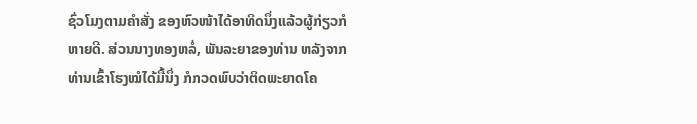ຊົ່ວໂມງຕາມຄໍາສັ່ງ ຂອງຫົວໜ້າໄດ້ອາທິດນຶ່ງແລ້ວຜູ້ກ່ຽວກໍຫາຍດີ. ສ່ວນນາງທອງຫລໍ່, ພັນລະຍາຂອງທ່ານ ຫລັງຈາກທ່ານເຂົ້າໂຮງໝໍໄດ້ມື້ນຶ່ງ ກໍກວດພົບວ່າຕິດພະຍາດໂຄ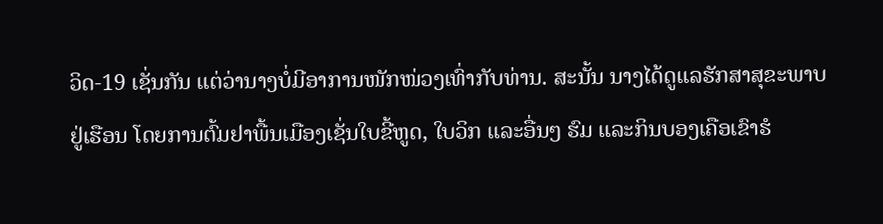ວິດ-19 ເຊັ່ນກັນ ແຕ່ວ່ານາງບໍ່ມີອາການໜັກໜ່ວງເທົ່າກັບທ່ານ. ສະນັ້ນ ນາງໄດ້ດູແລຮັກສາສຸຂະພາບຢູ່ເຮືອນ ໂດຍການຕົ້ມຢາພື້ນເມືອງເຊັ່ນໃບຂີ້ຫູດ, ໃບວິກ ແລະອື່ນໆ ຮົມ ແລະກິນບອງເຄືອເຂົາຮໍ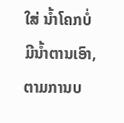ໃສ່ ນໍ້າໂຄກບໍ່ມີນໍ້າຕານເອົາ, ຕາມການບ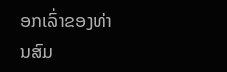ອກເລົ່າຂອງທ່ານສົມ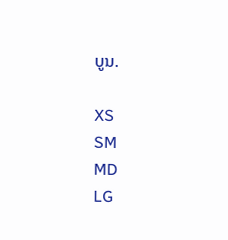ບູນ.

XS
SM
MD
LG